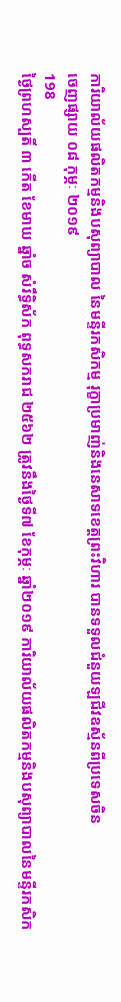ការិយាល័យផលិតកម្មនិងបសុព្យាបាល នៃមន្ទីរកសិកម្ម រុក្ខាប្រមាញ់និងនេសាទខេត្តព្រះវិហារ បានទទួលជំនួយឡជីវឧស្ម័នពីប្រទេសចិន
ចេញផ្សាយ ០៨ កុម្ភៈ ២០១៩
198
ថ្ងៃព្រហស្បតិ៍ ៣ កើត ខែមាឃ ឆ្នាំច សំរឹទ្ធិស័ក ពុទ្ធសករាជ ២៥៦២ ត្រូវនឹងថ្ងៃទី៧ ខែកុម្ភៈ ឆ្នាំ២០១៩ ការិយាល័យផលិតកម្មនិងបសុព្យាបាលនៃមន្ទីរកសិក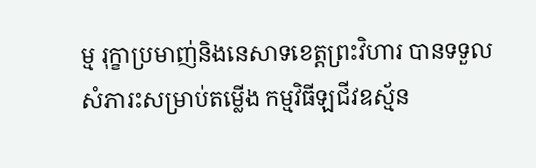ម្ម រុក្ខាប្រមាញ់និងនេសាទខេត្តព្រះវិហារ បានទទួលសំភារះសម្រាប់តម្លើង កម្មវិធីឡជីវឧស្ម័ន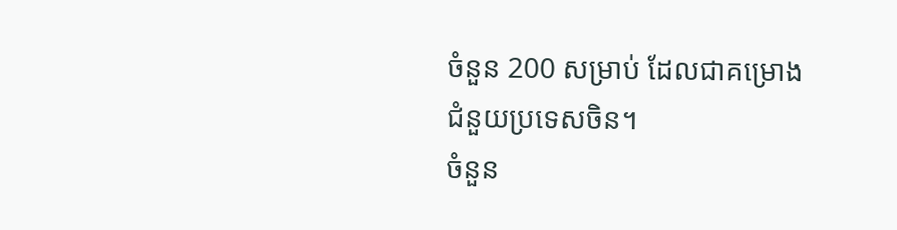ចំនួន 200 សម្រាប់ ដែលជាគម្រោងជំនួយប្រទេសចិន។
ចំនួន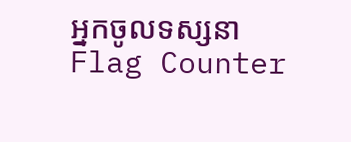អ្នកចូលទស្សនា
Flag Counter